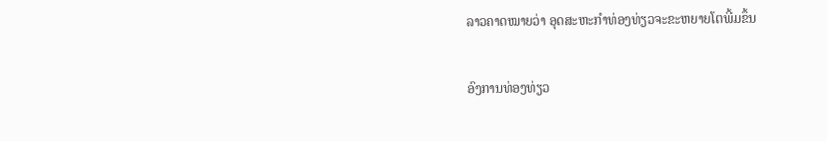ລາວຄາດໝາຍວ່າ ອຸດສະຫະກຳທ່ອງທ່ຽວຈະຂະຫຍາຍໂຕພີ້ມຂຶ້ນ

ອົງການທ່ອງທ່ຽວ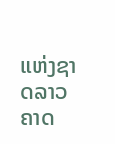ແຫ່ງຊາດລາວຄາດ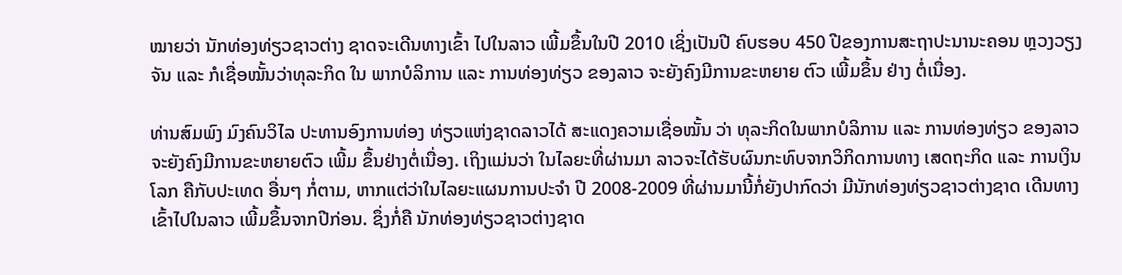ໝາຍວ່າ ນັກທ່ອງທ່ຽວຊາວຕ່າງ ຊາດຈະເດີນທາງເຂົ້າ ໄປໃນລາວ ເພີ້ມຂຶ້ນໃນປີ 2010 ເຊິ່ງເປັນປີ ຄົບຮອບ 450 ປີຂອງການສະຖາປະນານະຄອນ ຫຼວງວຽງຈັນ ແລະ ກໍເຊື່ອໝັ້ນວ່າທຸລະກິດ ໃນ ພາກບໍລິການ ແລະ ການທ່ອງທ່ຽວ ຂອງລາວ ຈະຍັງຄົງມີການຂະຫຍາຍ ຕົວ ເພີ້ມຂຶ້ນ ຢ່າງ ຕໍ່ເນື່ອງ.

ທ່ານສົມພົງ ມົງຄົນວິໄລ ປະທານອົງການທ່ອງ ທ່ຽວແຫ່ງຊາດລາວໄດ້ ສະແດງຄວາມເຊື່ອໝັ້ນ ວ່າ ທຸລະກິດໃນພາກບໍລິການ ແລະ ການທ່ອງທ່ຽວ ຂອງລາວ ຈະຍັງຄົງມີການຂະຫຍາຍຕົວ ເພີ້ມ ຂຶ້ນຢ່າງຕໍ່ເນື່ອງ. ເຖິງແມ່ນວ່າ ໃນໄລຍະທີ່ຜ່ານມາ ລາວຈະໄດ້ຮັບຜົນກະທົບຈາກວິກິດການທາງ ເສດຖະກິດ ແລະ ການເງິນໂລກ ຄືກັບປະເທດ ອື່ນໆ ກໍ່ຕາມ, ຫາກແຕ່ວ່າໃນໄລຍະແຜນການປະຈຳ ປີ 2008-2009 ທີ່ຜ່ານມານີ້ກໍ່ຍັງປາກົດວ່າ ມີນັກທ່ອງທ່ຽວຊາວຕ່າງຊາດ ເດີນທາງເຂົ້າໄປໃນລາວ ເພີ້ມຂຶ້ນຈາກປີກ່ອນ. ຊຶ່ງກໍ່ຄື ນັກທ່ອງທ່ຽວຊາວຕ່າງຊາດ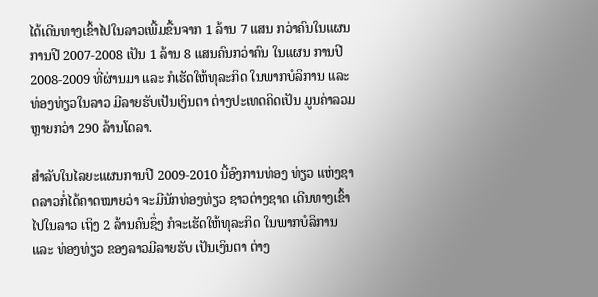ໄດ້ເດີນທາງເຂົ້າໄປໃນລາວເພີ້ມຂື້ນຈາກ 1 ລ້ານ 7 ແສນ ກວ່າຄົນໃນແຜນການປີ 2007-2008 ເປັນ 1 ລ້ານ 8 ແສນຄົນກວ່າຄົນ ໃນແຜນ ການປີ 2008-2009 ທີ່ຜ່ານມາ ແລະ ກໍເຮັດໃຫ້ທຸລະກິດ ໃນພາກບໍລິການ ແລະ ທ່ອງທ່ຽວໃນລາວ ມີລາຍຮັບເປັນເງິນຕາ ຕ່າງປະເທດຄິດເປັນ ມູນຄ່າລວມຫຼາຍກວ່າ 290 ລ້ານໂດລາ.

ສຳລັບໃນໄລຍະແຜນການປີ 2009-2010 ນີ້ອົງການທ່ອງ ທ່ຽວ ແຫ່ງຊາດລາວກໍ່ໄດ້ຄາດໝາຍວ່າ ຈະມີນັກທ່ອງທ່ຽວ ຊາວຕ່າງຊາດ ເດີນທາງເຂົ້າໄປໃນລາວ ເຖິງ 2 ລ້ານຄົນຊຶ່ງ ກໍຈະເຮັດໃຫ້ທຸລະກິດ ໃນພາກບໍລິການ ແລະ ທ່ອງທ່ຽວ ຂອງລາວມີລາຍຮັບ ເປັນເງິນຕາ ຕ່າງ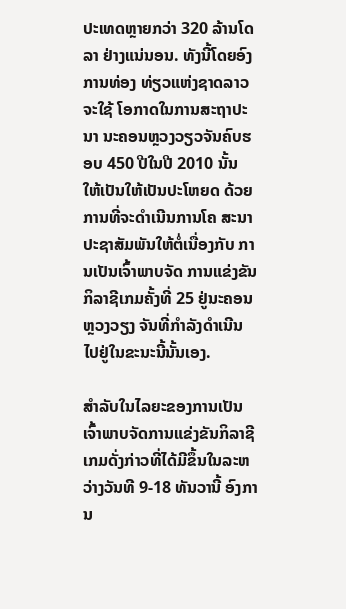ປະເທດຫຼາຍກວ່າ 320 ລ້ານໂດລາ ຢ່າງແນ່ນອນ. ທັງນີ້ໂດຍອົງການທ່ອງ ທ່ຽວແຫ່ງຊາດລາວຈະໃຊ້ ໂອກາດໃນການສະຖາປະນາ ນະຄອນຫຼວງວຽວຈັນຄົບຮອບ 450 ປີໃນປີ 2010 ນັ້ນ ໃຫ້ເປັນໃຫ້ເປັນປະໂຫຍດ ດ້ວຍການທີ່ຈະດໍາເນີນການໂຄ ສະນາປະຊາສັມພັນໃຫ້ຕໍ່ເນື່ອງກັບ ການເປັນເຈົ້າພາບຈັດ ການແຂ່ງຂັນກິລາຊີເກມຄັ້ງທີ່ 25 ຢູ່ນະຄອນຫຼວງວຽງ ຈັນທີ່ກຳລັງດຳເນີນໄປຢູ່ໃນຂະນະນີ້ນັ້ນເອງ.

ສຳລັບໃນໄລຍະຂອງການເປັນເຈົ້າພາບຈັດການແຂ່ງຂັນກິລາຊີເກມດັ່ງກ່າວທີ່ໄດ້ມີຂຶ້ນໃນລະຫວ່າງວັນທີ 9-18 ທັນວານີ້ ອົງການ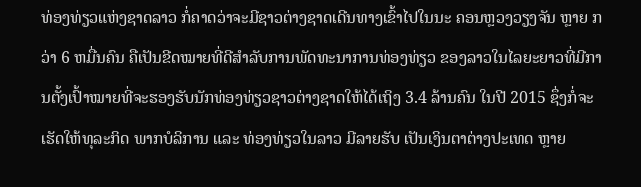ທ່ອງທ່ຽວແຫ່ງຊາດລາວ ກໍ່ຄາດວ່າຈະມີຊາວຕ່າງຊາດເດີນທາງເຂົ້າໄປໃນນະ ຄອນຫຼວງວຽງຈັນ ຫຼາຍ ກວ່າ 6 ຫມື່ນຄົນ ຄືເປັນຂີດໝາຍທີ່ດີສຳລັບການພັດທະນາການທ່ອງທ່ຽວ ຂອງລາວໃນໄລຍະຍາວທີ່ມີການຕັ້ງເປົ້າໝາຍທີ່ຈະຮອງຮັບນັກທ່ອງທ່ຽວຊາວຕ່າງຊາດໃຫ້ໄດ້ເຖິງ 3.4 ລ້ານຄົນ ໃນປີ 2015 ຊຶ່ງກໍ່ຈະເຮັດໃຫ້ທຸລະກິດ ພາກບໍລິການ ແລະ ທ່ອງທ່ຽວໃນລາວ ມີລາຍຮັບ ເປັນເງິນຕາຕ່າງປະເທດ ຫຼາຍ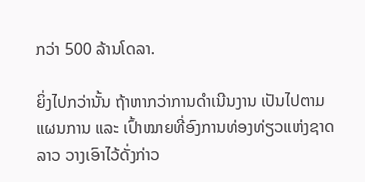ກວ່າ 500 ລ້ານໂດລາ.

ຍິ່ງໄປກວ່ານັ້ນ ຖ້າຫາກວ່າການດໍາເນີນງານ ເປັນໄປຕາມ ແຜນການ ແລະ ເປົ້າໝາຍທີ່ອົງການທ່ອງທ່ຽວແຫ່ງຊາດ ລາວ ວາງເອົາໄວ້ດັ່ງກ່າວ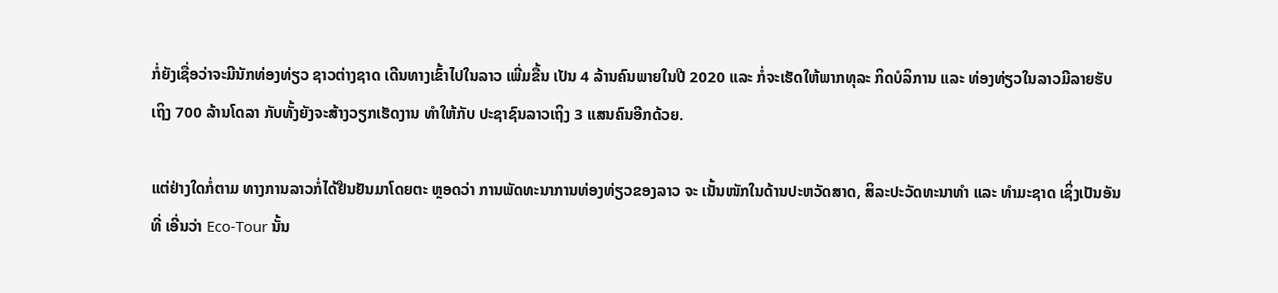ກໍ່ຍັງເຊື່ອວ່າຈະມີນັກທ່ອງທ່ຽວ ຊາວຕ່າງຊາດ ເດີນທາງເຂົ້າໄປໃນລາວ ເພີ່ມຂື້ນ ເປັນ 4 ລ້ານຄົນພາຍໃນປີ 2020 ແລະ ກໍ່ຈະເຮັດໃຫ້ພາກທຸລະ ກິດບໍລິການ ແລະ ທ່ອງທ່ຽວໃນລາວມີລາຍຮັບເຖິງ 700 ລ້ານໂດລາ ກັບທັ້ງຍັງຈະສ້າງວຽກເຮັດງານ ທຳໃຫ້ກັບ ປະຊາຊົນລາວເຖິງ 3 ແສນຄົນອີກດ້ວຍ.

ແຕ່ຢ່າງໃດກໍ່ຕາມ ທາງການລາວກໍ່ໄດ້ຢືນຢັນມາໂດຍຕະ ຫຼອດວ່າ ການພັດທະນາການທ່ອງທ່ຽວຂອງລາວ ຈະ ເນັ້ນໜັກໃນດ້ານປະຫວັດສາດ, ສິລະປະວັດທະນາທຳ ແລະ ທຳມະຊາດ ເຊິ່ງເປັນອັນທີ່ ເອີ່ນວ່າ Eco-Tour ນັ້ນ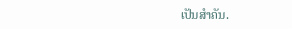ເປັນສຳຄັນ.